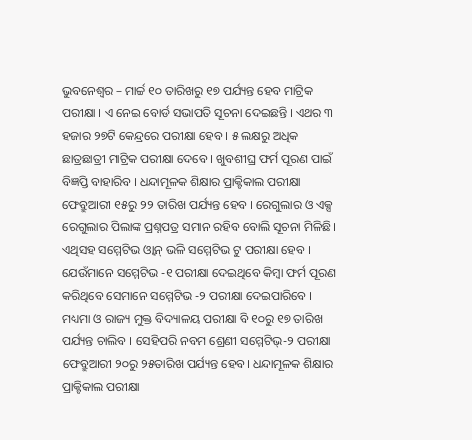ଭୁବନେଶ୍ବର – ମାର୍ଚ୍ଚ ୧୦ ତାରିଖରୁ ୧୭ ପର୍ଯ୍ୟନ୍ତ ହେବ ମାଟ୍ରିକ ପରୀକ୍ଷା । ଏ ନେଇ ବୋର୍ଡ ସଭାପତି ସୂଚନା ଦେଇଛନ୍ତି । ଏଥର ୩ ହଜାର ୨୭ଟି କେନ୍ଦ୍ରରେ ପରୀକ୍ଷା ହେବ । ୫ ଲକ୍ଷରୁ ଅଧିକ ଛାତ୍ରଛାତ୍ରୀ ମାଟ୍ରିକ ପରୀକ୍ଷା ଦେବେ । ଖୁବଶୀଘ୍ର ଫର୍ମ ପୂରଣ ପାଇଁ ବିଜ୍ଞପ୍ତି ବାହାରିବ । ଧନ୍ଦାମୂଳକ ଶିକ୍ଷାର ପ୍ରାକ୍ଟିକାଲ ପରୀକ୍ଷା ଫେବ୍ରୁଆରୀ ୧୫ରୁ ୨୨ ତାରିଖ ପର୍ଯ୍ୟନ୍ତ ହେବ । ରେଗୁଲାର ଓ ଏକ୍ସ ରେଗୁଲାର ପିଲାଙ୍କ ପ୍ରଶ୍ନପତ୍ର ସମାନ ରହିବ ବୋଲି ସୂଚନା ମିଳିଛି।
ଏଥିସହ ସମ୍ମେଟିଭ ଓ୍ବାନ୍ ଭଳି ସମ୍ମେଟିଭ ଟୁ ପରୀକ୍ଷା ହେବ । ଯେଉଁମାନେ ସମ୍ମେଟିଭ -୧ ପରୀକ୍ଷା ଦେଇଥିବେ କିମ୍ବା ଫର୍ମ ପୂରଣ କରିଥିବେ ସେମାନେ ସମ୍ମେଟିଭ -୨ ପରୀକ୍ଷା ଦେଇପାରିବେ । ମଧ୍ୟମା ଓ ରାଜ୍ୟ ମୁକ୍ତ ବିଦ୍ୟାଳୟ ପରୀକ୍ଷା ବି ୧୦ରୁ ୧୭ ତାରିଖ ପର୍ଯ୍ୟନ୍ତ ଚାଲିବ । ସେହିପରି ନବମ ଶ୍ରେଣୀ ସମ୍ମେଟିଭ୍-୨ ପରୀକ୍ଷା ଫେବ୍ରୁଆରୀ ୨୦ରୁ ୨୫ତାରିଖ ପର୍ଯ୍ୟନ୍ତ ହେବ। ଧନ୍ଦାମୂଳକ ଶିକ୍ଷାର ପ୍ରାକ୍ଟିକାଲ ପରୀକ୍ଷା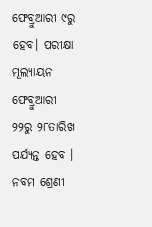ଫେବ୍ରୁଆରୀ ୯ରୁ ହେବ। ପରୀକ୍ଷା ମୂଲ୍ୟାୟନ ଫେବ୍ରୁଆରୀ ୨୨ରୁ ୨୮ତାରିଖ ପର୍ଯ୍ୟନ୍ତ ହେବ । ନବମ ଶ୍ରେଣୀ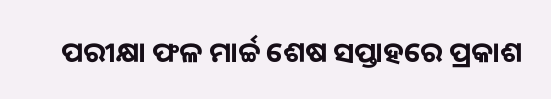ପରୀକ୍ଷା ଫଳ ମାର୍ଚ୍ଚ ଶେଷ ସପ୍ତାହରେ ପ୍ରକାଶ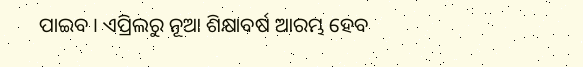ପାଇବ । ଏପ୍ରିଲରୁ ନୂଆ ଶିକ୍ଷାବର୍ଷ ଆରମ୍ଭ ହେବ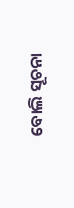ବୋଲି ସୂଚନା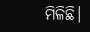ମିଳିଛି।